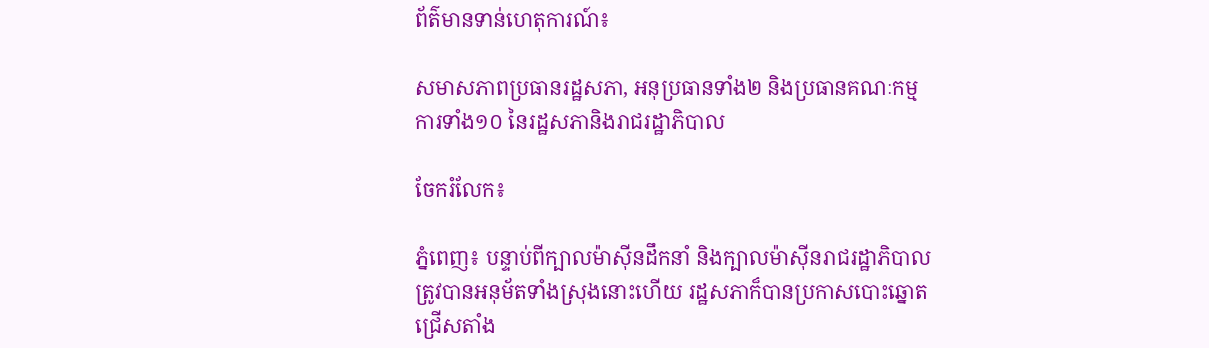ព័ត៌មានទាន់ហេតុការណ៍៖

សមាសភាពប្រធានរដ្ឋសភា, អនុប្រធានទាំង២ និងប្រធានគណៈកម្មការទាំង១០ នៃរដ្ឋសភានិងរាជរដ្ឋាភិបាល

ចែករំលែក៖

ភ្នំពេញ៖ បន្ទាប់ពីក្បាលម៉ាស៊ីនដឹកនាំ និងក្បាលម៉ាស៊ីនរាជរដ្ឋាភិបាល ត្រូវបានអនុម័តទាំងស្រុងនោះហើយ រដ្ឋសភាក៏បានប្រកាសបោះឆ្នោតជ្រើសតាំង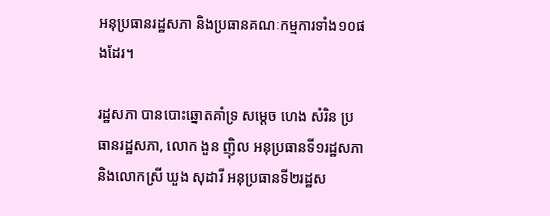អនុប្រធានរដ្ឋសភា និងប្រធានគណៈកម្មការទាំង១០ផងដែរ។

រដ្ឋសភា បានបោះឆ្នោតគាំទ្រ សម្តេច ហេង សំរិន ប្រធានរដ្ឋសភា, លោក ងួន ញ៉ិល អនុប្រធានទី១រដ្ឋសភា និងលោកស្រី ឃួង សុដារី អនុប្រធានទី២រដ្ឋស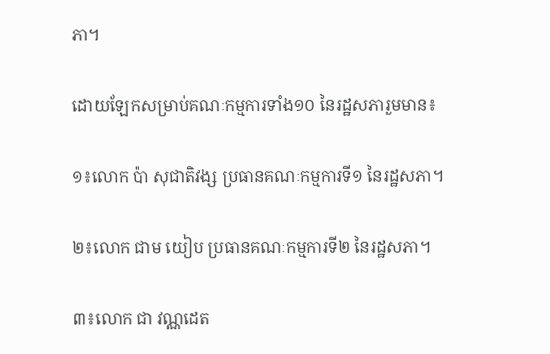ភា។

ដោយឡែកសម្រាប់គណៈកម្មការទាំង១០ នៃរដ្ឋសភារួមមាន៖

១៖លោក ប៉ា សុជាតិវង្ស ប្រធានគណៈកម្មការទី១ នៃរដ្ឋសភា។

២៖លោក ជាម យៀប ប្រធានគណៈកម្មការទី២ នៃរដ្ឋសភា។

៣៖លោក ជា វណ្ណដេត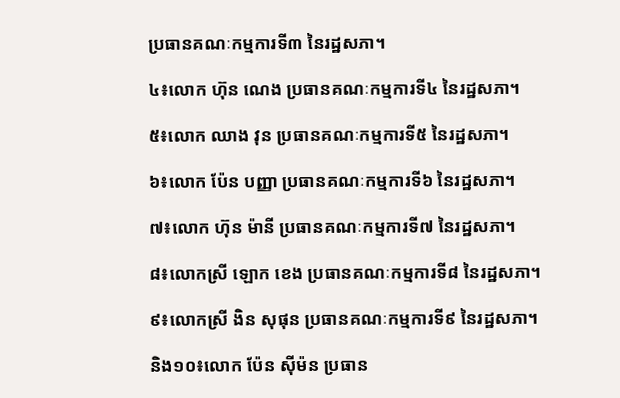ប្រធានគណៈកម្មការទី៣ នៃរដ្ឋសភា។

៤៖លោក ហ៊ុន ណេង ប្រធានគណៈកម្មការទី៤ នៃរដ្ឋសភា។

៥៖លោក ឈាង វុន ប្រធានគណៈកម្មការទី៥ នៃរដ្ឋសភា។

៦៖លោក ប៉ែន បញ្ញា ប្រធានគណៈកម្មការទី៦ នៃរដ្ឋសភា។

៧៖លោក ហ៊ុន ម៉ានី ប្រធានគណៈកម្មការទី៧ នៃរដ្ឋសភា។

៨៖លោកស្រី ឡោក ខេង ប្រធានគណៈកម្មការទី៨ នៃរដ្ឋសភា។

៩៖លោកស្រី ងិន សុផុន ប្រធានគណៈកម្មការទី៩ នៃរដ្ឋសភា។

និង១០៖លោក ប៉ែន ស៊ីម៉ន ប្រធាន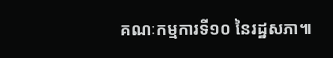គណៈកម្មការទី១០ នៃរដ្ឋសភា៕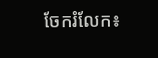ចែករំលែក៖